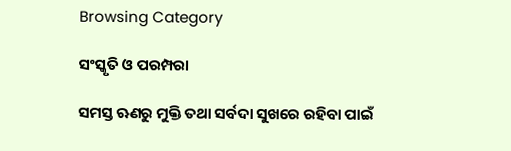Browsing Category

ସଂସ୍କୃତି ଓ ପରମ୍ପରା

ସମସ୍ତ ଋଣରୁ ମୁକ୍ତି ତଥା ସର୍ବଦା ସୁଖରେ ରହିବା ପାଇଁ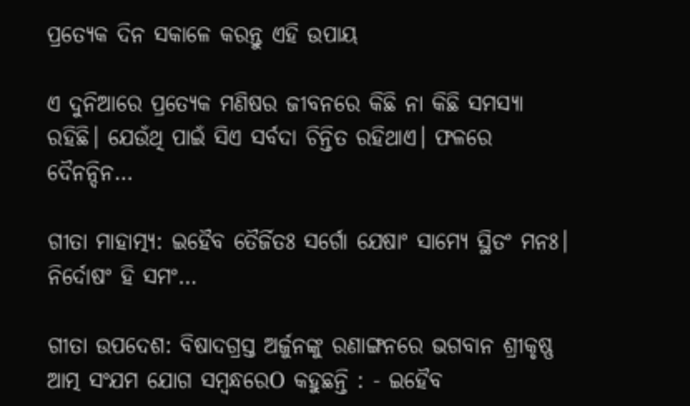ପ୍ରତ୍ୟେକ ଦିନ ସକାଳେ କରନ୍ତୁ ଏହି ଉପାୟ

ଏ ଦୁନିଆରେ ପ୍ରତ୍ୟେକ ମଣିଷର ଜୀବନରେ କିଛି ନା କିଛି ସମସ୍ୟା ରହିଛି। ଯେଉଁଥି ପାଇଁ ସିଏ ସର୍ବଦା ଚିନ୍ତିତ ରହିଥାଏ। ଫଳରେ ଦୈନନ୍ଦିନ…

ଗୀତା ମାହାତ୍ମ୍ୟ: ଇହୈବ ତୈର୍ଜିତଃ ସର୍ଗୋ ଯେଷାଂ ସାମ୍ୟେ ସ୍ଥିତଂ ମନଃ। ନିର୍ଦୋଷଂ ହି ସମଂ…

ଗୀତା ଉପଦେଶ: ବିଷାଦଗ୍ରସ୍ତ ଅର୍ଜୁନଙ୍କୁ ରଣାଙ୍ଗନରେ ଭଗବାନ ଶ୍ରୀକୃଷ୍ଣ ଆତ୍ମ ସଂଯମ ଯୋଗ ସମ୍ବନ୍ଧରେO କହୁଛନ୍ତି : - ଇହୈବ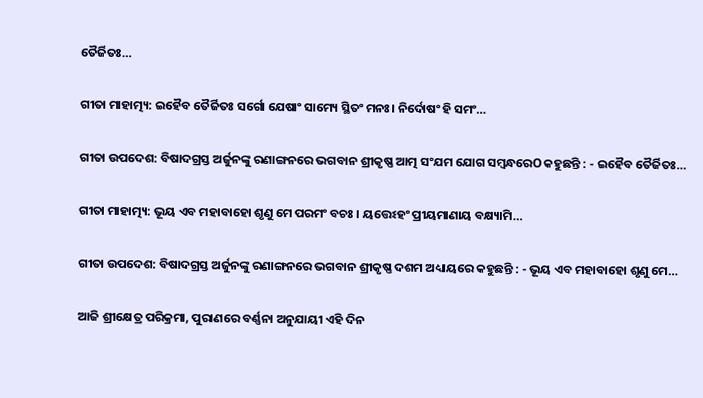ତୈର୍ଜିତଃ…

ଗୀତା ମାହାତ୍ମ୍ୟ: ଇହୈବ ତୈର୍ଜିତଃ ସର୍ଗୋ ଯେଷାଂ ସାମ୍ୟେ ସ୍ଥିତଂ ମନଃ। ନିର୍ଦୋଷଂ ହି ସମଂ…

ଗୀତା ଉପଦେଶ: ବିଷାଦଗ୍ରସ୍ତ ଅର୍ଜୁନଙ୍କୁ ରଣାଙ୍ଗନରେ ଭଗବାନ ଶ୍ରୀକୃଷ୍ଣ ଆତ୍ମ ସଂଯମ ଯୋଗ ସମ୍ବନ୍ଧରେO କହୁଛନ୍ତି : - ଇହୈବ ତୈର୍ଜିତଃ…

ଗୀତା ମାହାତ୍ମ୍ୟ: ଭୂୟ ଏବ ମହାବାହୋ ଶୃଣୁ ମେ ପରମଂ ବଚଃ । ୟତ୍ତେଽହଂ ପ୍ରୀୟମାଣାୟ ବକ୍ଷ୍ୟାମି…

ଗୀତା ଉପଦେଶ: ବିଷାଦଗ୍ରସ୍ତ ଅର୍ଜୁନଙ୍କୁ ରଣାଙ୍ଗନରେ ଭଗବାନ ଶ୍ରୀକୃଷ୍ଣ ଦଶମ ଅଧ୍ୟାୟରେ କହୁଛନ୍ତି : - ଭୂୟ ଏବ ମହାବାହୋ ଶୃଣୁ ମେ…

ଆଜି ଶ୍ରୀକ୍ଷେତ୍ର ପରିକ୍ରମା, ପୁରାଣରେ ବର୍ଣ୍ଣନା ଅନୁଯାୟୀ ଏହି ଦିନ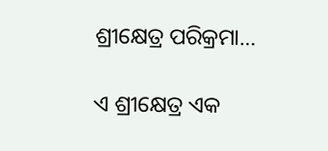ଶ୍ରୀକ୍ଷେତ୍ର ପରିକ୍ରମା…

ଏ ଶ୍ରୀକ୍ଷେତ୍ର ଏକ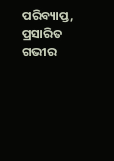ପରିବ୍ୟାପ୍ତ, ପ୍ରସାରିତ ଗଭୀର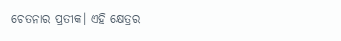ଚେତନାର ପ୍ରତୀକ। ଏହି କ୍ଷେତ୍ରର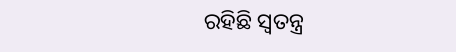ରହିଛି ସ୍ବତନ୍ତ୍ର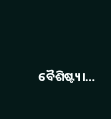ବୈଶିଷ୍ଟ୍ୟ।…